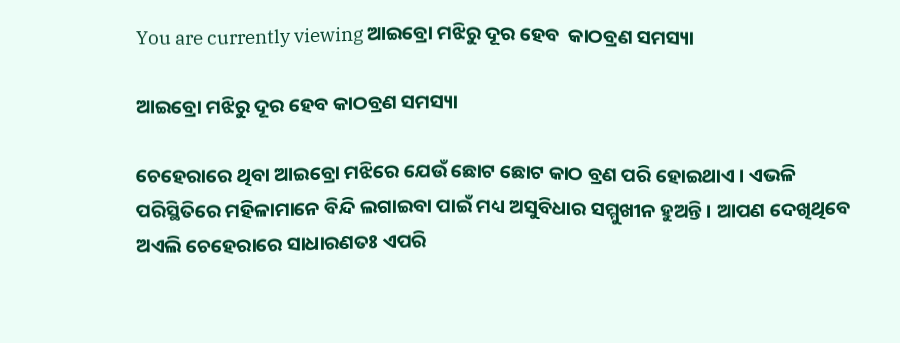You are currently viewing ଆଇବ୍ରୋ ମଝିରୁ ଦୂର ହେବ  କାଠବ୍ରଣ ସମସ୍ୟା

ଆଇବ୍ରୋ ମଝିରୁ ଦୂର ହେବ କାଠବ୍ରଣ ସମସ୍ୟା

ଚେହେରାରେ ଥିବା ଆଇବ୍ରୋ ମଝିରେ ଯେଉଁ ଛୋଟ ଛୋଟ କାଠ ବ୍ରଣ ପରି ହୋଇଥାଏ । ଏଭଳି ପରିସ୍ଥିତିରେ ମହିଳାମାନେ ବିନ୍ଦି ଲଗାଇବା ପାଇଁ ମଧ୍ୟ ଅସୁବିଧାର ସମ୍ମୁଖୀନ ହୁଅନ୍ତି । ଆପଣ ଦେଖିଥିବେ ଅଏଲି ଚେହେରାରେ ସାଧାରଣତଃ ଏପରି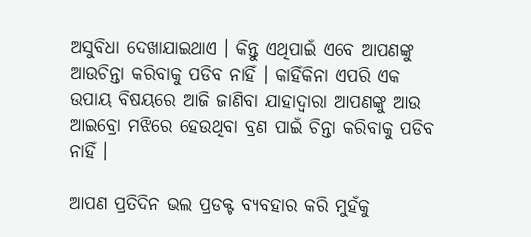ଅସୁବିଧା ଦେଖାଯାଇଥାଏ । କିନ୍ତୁ ଏଥିପାଇଁ ଏବେ ଆପଣଙ୍କୁ ଆଉଚିନ୍ତା କରିବାକୁ ପଡିବ ନାହିଁ । କାହିଁକିନା ଏପରି ଏକ ଉପାୟ ବିଷୟରେ ଆଜି ଜାଣିବା ଯାହାଦ୍ୱାରା ଆପଣଙ୍କୁ ଆଉ ଆଇବ୍ରୋ ମଝିରେ ହେଉଥିବା ବ୍ରଣ ପାଇଁ ଚିନ୍ତା କରିବାକୁ ପଡିବ ନାହିଁ ।

ଆପଣ ପ୍ରତିଦିନ ଭଲ ପ୍ରଡକ୍ଟ ବ୍ୟବହାର କରି ମୁହଁକୁ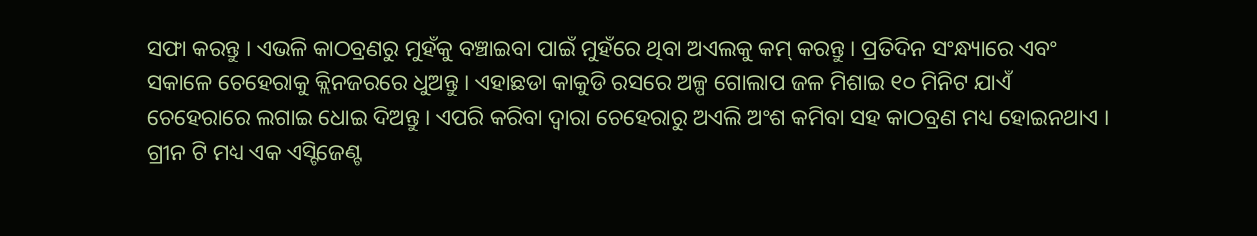ସଫା କରନ୍ତୁ । ଏଭଳି କାଠବ୍ରଣରୁ ମୁହଁକୁ ବଞ୍ଚାଇବା ପାଇଁ ମୁହଁରେ ଥିବା ଅଏଲକୁ କମ୍ କରନ୍ତୁ । ପ୍ରତିଦିନ ସଂନ୍ଧ୍ୟାରେ ଏବଂ ସକାଳେ ଚେହେରାକୁ କ୍ଲିନଜରରେ ଧୁଅନ୍ତୁ । ଏହାଛଡା କାକୁଡି ରସରେ ଅଳ୍ପ ଗୋଲାପ ଜଳ ମିଶାଇ ୧୦ ମିନିଟ ଯାଏଁ ଚେହେରାରେ ଲଗାଇ ଧୋଇ ଦିଅନ୍ତୁ । ଏପରି କରିବା ଦ୍ୱାରା ଚେହେରାରୁ ଅଏଲି ଅଂଶ କମିବା ସହ କାଠବ୍ରଣ ମଧ୍ୟ ହୋଇନଥାଏ । ଗ୍ରୀନ ଟି ମଧ୍ୟ ଏକ ଏସ୍ଟିଜେଣ୍ଟ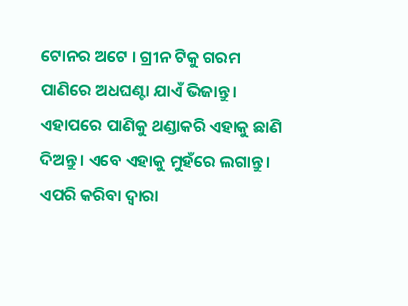ଟୋନର ଅଟେ । ଗ୍ରୀନ ଟିକୁ ଗରମ ପାଣିରେ ଅଧଘଣ୍ଟା ଯାଏଁ ଭିଜାନ୍ତୁ । ଏହାପରେ ପାଣିକୁ ଥଣ୍ଡାକରି ଏହାକୁ ଛାଣି ଦିଅନ୍ତୁ । ଏବେ ଏହାକୁ ମୁହଁରେ ଲଗାନ୍ତୁ । ଏପରି କରିବା ଦ୍ୱାରା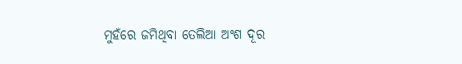ମୁହଁରେ ଜମିଥିବା ତେଲିଆ ଅଂଶ ଦୂର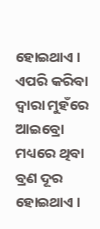ହୋଇଥାଏ । ଏପରି କରିବା ଦ୍ୱାରା ମୁହଁରେ ଆଇବ୍ରୋ ମଧ୍ୟରେ ଥିବା ବ୍ରଣ ଦୂର ହୋଇଥାଏ ।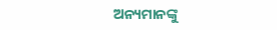ଅନ୍ୟମାନଙ୍କୁ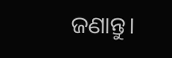ଜଣାନ୍ତୁ।